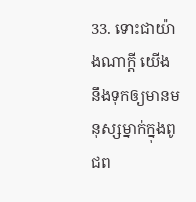33. ទោះជាយ៉ាងណាក្ដី យើងនឹងទុកឲ្យមានមនុស្សម្នាក់ក្នុងពូជព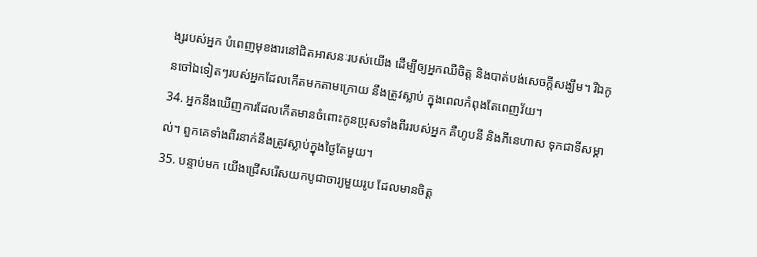ង្សរបស់អ្នក បំពេញមុខងារនៅជិតអាសនៈរបស់យើង ដើម្បីឲ្យអ្នកឈឺចិត្ត និងបាត់បង់សេចក្ដីសង្ឃឹម។ រីឯកូនចៅឯទៀតៗរបស់អ្នកដែលកើតមកតាមក្រោយ នឹងត្រូវស្លាប់ ក្នុងពេលកំពុងតែពេញវ័យ។
34. អ្នកនឹងឃើញការដែលកើតមានចំពោះកូនប្រុសទាំងពីររបស់អ្នក គឺហូបនី និងភីនេហាស ទុកជាទីសម្គាល់។ ពួកគេទាំងពីរនាក់នឹងត្រូវស្លាប់ក្នុងថ្ងៃតែមួយ។
35. បន្ទាប់មក យើងជ្រើសរើសយកបូជាចារ្យមួយរូប ដែលមានចិត្ត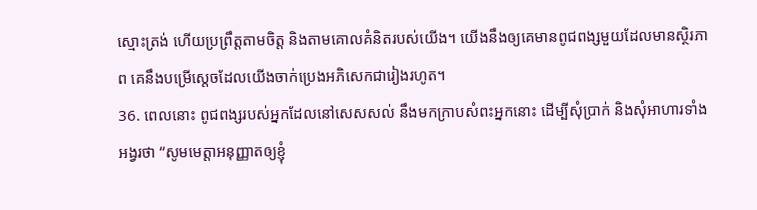ស្មោះត្រង់ ហើយប្រព្រឹត្តតាមចិត្ត និងតាមគោលគំនិតរបស់យើង។ យើងនឹងឲ្យគេមានពូជពង្សមួយដែលមានស្ថិរភាព គេនឹងបម្រើស្ដេចដែលយើងចាក់ប្រេងអភិសេកជារៀងរហូត។
36. ពេលនោះ ពូជពង្សរបស់អ្នកដែលនៅសេសសល់ នឹងមកក្រាបសំពះអ្នកនោះ ដើម្បីសុំប្រាក់ និងសុំអាហារទាំងអង្វរថា “សូមមេត្តាអនុញ្ញាតឲ្យខ្ញុំ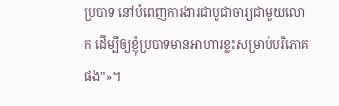ប្របាទ នៅបំពេញការងារជាបូជាចារ្យជាមួយលោក ដើម្បីឲ្យខ្ញុំប្របាទមានអាហារខ្លះសម្រាប់បរិភោគផង”»។